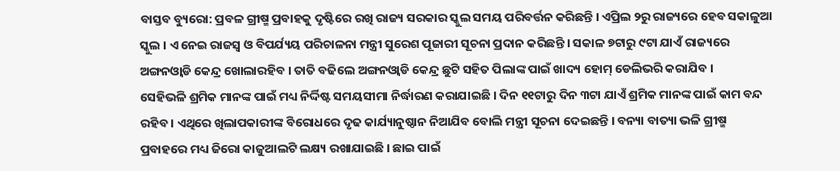ବାସ୍ତବ ବ୍ୟୁରୋ: ପ୍ରବଳ ଗ୍ରୀଷ୍ମ ପ୍ରବାହକୁ ଦୃଷ୍ଟିରେ ରଖି ରାଜ୍ୟ ସରକାର ସ୍କୁଲ ସମୟ ପରିବର୍ତ୍ତନ କରିଛନ୍ତି । ଏପ୍ରିଲ ୨ରୁ ରାଜ୍ୟରେ ହେବ ସକାଳୁଆ ସ୍କୁଲ । ଏ ନେଇ ରାଜସ୍ବ ଓ ବିପର୍ଯ୍ୟୟ ପରିଚାଳନା ମନ୍ତ୍ରୀ ସୁରେଶ ପୂଜାରୀ ସୂଚନା ପ୍ରଦାନ କରିଛନ୍ତି । ସକାଳ ୭ଟାରୁ ୯ଟା ଯାଏଁ ରାଜ୍ୟରେ ଅଙ୍ଗନଓ୍ବାଡି କେନ୍ଦ୍ର ଖୋଲାରହିବ । ତାତି ବଢିଲେ ଅଙ୍ଗନଓ୍ବାଡି କେନ୍ଦ୍ର ଛୁଟି ସହିତ ପିଲାଙ୍କ ପାଇଁ ଖାଦ୍ୟ ହୋମ୍ ଡେଲିଭରି କରାଯିବ ।
ସେହିଭଳି ଶ୍ରମିକ ମାନଙ୍କ ପାଇଁ ମଧ୍ୟ ନିର୍ଦ୍ଦିଷ୍ଟ ସମୟସୀମା ନିର୍ଦ୍ଧାରଣ କରାଯାଇଛି । ଦିନ ୧୧ଟାରୁ ଦିନ ୩ଟା ଯାଏଁ ଶ୍ରମିକ ମାନଙ୍କ ପାଇଁ କାମ ବନ୍ଦ ରହିବ । ଏଥିରେ ଖିଲାପକାରୀଙ୍କ ବିରୋଧରେ ଦୃଢ କାର୍ଯ୍ୟାନୁଷ୍ଠାନ ନିଆଯିବ ବୋଲି ମନ୍ତ୍ରୀ ସୂଚନା ଦେଇଛନ୍ତି । ବନ୍ୟା ବାତ୍ୟା ଭଳି ଗ୍ରୀଷ୍ମ ପ୍ରବାହରେ ମଧ୍ୟ ଜିରୋ କାଜୁଆଲଟି ଲକ୍ଷ୍ୟ ରଖାଯାଇଛି । ଛାଇ ପାଇଁ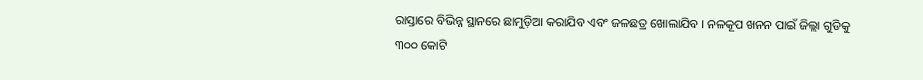ରାସ୍ତାରେ ବିଭିନ୍ନ ସ୍ଥାନରେ ଛାମୁଡ଼ିଆ କରାଯିବ ଏବଂ ଜଳଛତ୍ର ଖୋଲାଯିବ । ନଳକୂପ ଖନନ ପାଇଁ ଜିଲ୍ଲା ଗୁଡିକୁ ୩୦୦ କୋଟି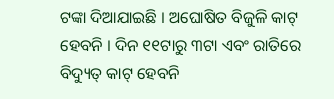ଟଙ୍କା ଦିଆଯାଇଛି । ଅଘୋଷିତ ବିଜୁଳି କାଟ୍ ହେବନି । ଦିନ ୧୧ଟାରୁ ୩ଟା ଏବଂ ରାତିରେ ବିଦ୍ୟୁତ୍ କାଟ୍ ହେବନି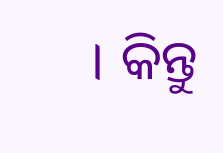। କିନ୍ତୁ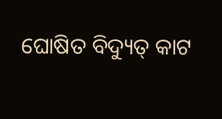ଘୋଷିତ ବିଦ୍ୟୁତ୍ କାଟ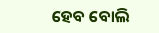ହେବ ବୋଲି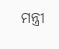ମନ୍ତ୍ରୀ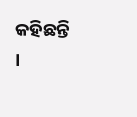କହିଛନ୍ତି ।